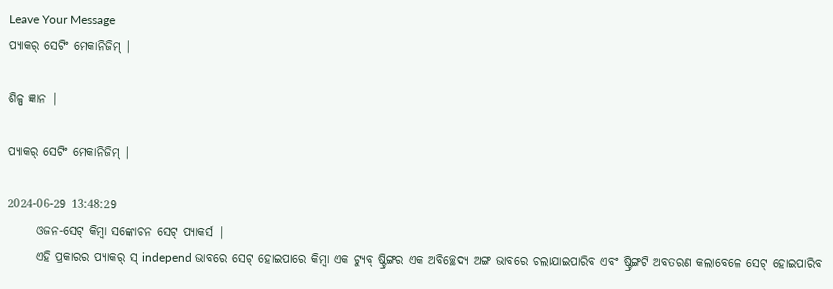Leave Your Message
ପ୍ୟାକର୍ ସେଟିଂ ମେକାନିଜିମ୍ |

ଶିଳ୍ପ ଜ୍ଞାନ |

ପ୍ୟାକର୍ ସେଟିଂ ମେକାନିଜିମ୍ |

2024-06-29 13:48:29
      ଓଜନ-ସେଟ୍ କିମ୍ବା ସଙ୍କୋଚନ ସେଟ୍ ପ୍ୟାକର୍ସ |
      ଏହି ପ୍ରକାରର ପ୍ୟାକର୍ ସ୍ independ ଭାବରେ ସେଟ୍ ହୋଇପାରେ କିମ୍ବା ଏକ ଟ୍ୟୁବ୍ ଷ୍ଟ୍ରିଙ୍ଗର ଏକ ଅବିଚ୍ଛେଦ୍ୟ ଅଙ୍ଗ ଭାବରେ ଚଲାଯାଇପାରିବ ଏବଂ ଷ୍ଟ୍ରିଙ୍ଗଟି ଅବତରଣ କଲାବେଳେ ସେଟ୍ ହୋଇପାରିବ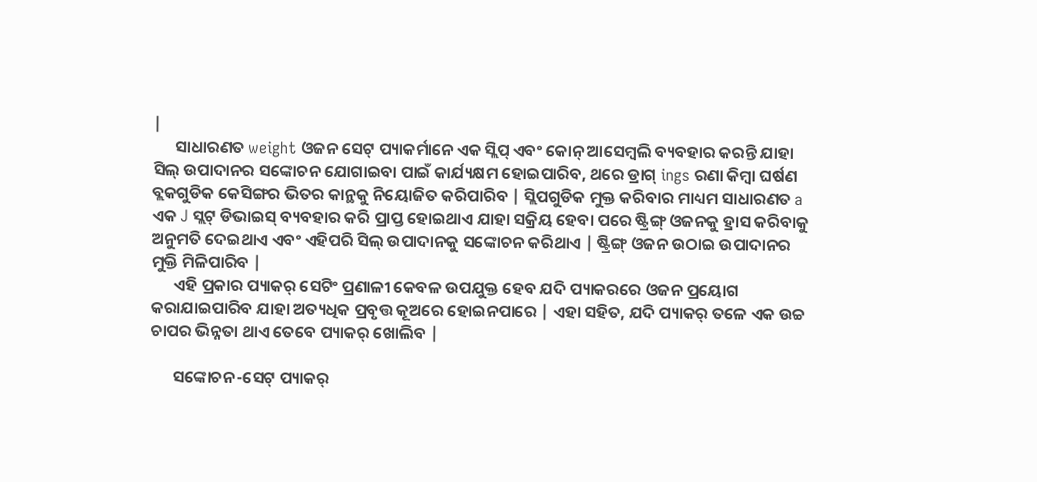|
      ସାଧାରଣତ weight ଓଜନ ସେଟ୍ ପ୍ୟାକର୍ମାନେ ଏକ ସ୍ଲିପ୍ ଏବଂ କୋନ୍ ଆସେମ୍ବଲି ବ୍ୟବହାର କରନ୍ତି ଯାହା ସିଲ୍ ଉପାଦାନର ସଙ୍କୋଚନ ଯୋଗାଇବା ପାଇଁ କାର୍ଯ୍ୟକ୍ଷମ ହୋଇପାରିବ, ଥରେ ଡ୍ରାଗ୍ ings ରଣା କିମ୍ବା ଘର୍ଷଣ ବ୍ଲକଗୁଡିକ କେସିଙ୍ଗର ଭିତର କାନ୍ଥକୁ ନିୟୋଜିତ କରିପାରିବ | ସ୍ଲିପଗୁଡିକ ମୁକ୍ତ କରିବାର ମାଧ୍ୟମ ସାଧାରଣତ a ଏକ J ସ୍ଲଟ୍ ଡିଭାଇସ୍ ବ୍ୟବହାର କରି ପ୍ରାପ୍ତ ହୋଇଥାଏ ଯାହା ସକ୍ରିୟ ହେବା ପରେ ଷ୍ଟ୍ରିଙ୍ଗ୍ ଓଜନକୁ ହ୍ରାସ କରିବାକୁ ଅନୁମତି ଦେଇଥାଏ ଏବଂ ଏହିପରି ସିଲ୍ ଉପାଦାନକୁ ସଙ୍କୋଚନ କରିଥାଏ | ଷ୍ଟ୍ରିଙ୍ଗ୍ ଓଜନ ଉଠାଇ ଉପାଦାନର ମୁକ୍ତି ମିଳିପାରିବ |
      ଏହି ପ୍ରକାର ପ୍ୟାକର୍ ସେଟିଂ ପ୍ରଣାଳୀ କେବଳ ଉପଯୁକ୍ତ ହେବ ଯଦି ପ୍ୟାକରରେ ଓଜନ ପ୍ରୟୋଗ କରାଯାଇପାରିବ ଯାହା ଅତ୍ୟଧିକ ପ୍ରବୃତ୍ତ କୂଅରେ ହୋଇନପାରେ | ଏହା ସହିତ, ଯଦି ପ୍ୟାକର୍ ତଳେ ଏକ ଉଚ୍ଚ ଚାପର ଭିନ୍ନତା ଥାଏ ତେବେ ପ୍ୟାକର୍ ଖୋଲିବ |

      ସଙ୍କୋଚନ-ସେଟ୍ ପ୍ୟାକର୍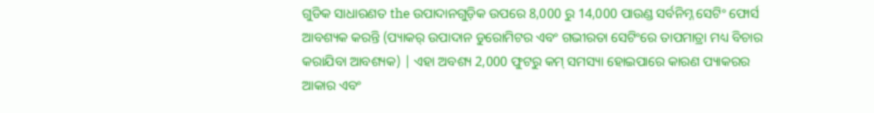ଗୁଡିକ ସାଧାରଣତ the ଉପାଦାନଗୁଡ଼ିକ ଉପରେ 8,000 ରୁ 14,000 ପାଉଣ୍ଡ ସର୍ବନିମ୍ନ ସେଟିଂ ଫୋର୍ସ ଆବଶ୍ୟକ କରନ୍ତି (ପ୍ୟାକର୍ ଉପାଦାନ ଡୁରୋମିଟର ଏବଂ ଗଭୀରତା ସେଟିଂରେ ତାପମାତ୍ରା ମଧ୍ୟ ବିଚାର କରାଯିବା ଆବଶ୍ୟକ) | ଏହା ଅବଶ୍ୟ 2,000 ଫୁଟରୁ କମ୍ ସମସ୍ୟା ହୋଇପାରେ କାରଣ ପ୍ୟାକରର ଆକାର ଏବଂ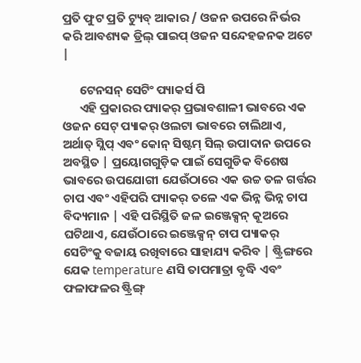ପ୍ରତି ଫୁଟ ପ୍ରତି ଟ୍ୟୁବ୍ ଆକାର / ଓଜନ ଉପରେ ନିର୍ଭର କରି ଆବଶ୍ୟକ ଡ୍ରିଲ୍ ପାଇପ୍ ଓଜନ ସନ୍ଦେହଜନକ ଅଟେ |

      ଟେନସନ୍ ସେଟିଂ ପ୍ୟାକର୍ସ ପି
      ଏହି ପ୍ରକାରର ପ୍ୟାକର୍ ପ୍ରଭାବଶାଳୀ ଭାବରେ ଏକ ଓଜନ ସେଟ୍ ପ୍ୟାକର୍ ଓଲଟା ଭାବରେ ଚାଲିଥାଏ, ଅର୍ଥାତ୍ ସ୍ଲିପ୍ ଏବଂ କୋନ୍ ସିଷ୍ଟମ୍ ସିଲ୍ ଉପାଦାନ ଉପରେ ଅବସ୍ଥିତ | ପ୍ରୟୋଗଗୁଡ଼ିକ ପାଇଁ ସେଗୁଡିକ ବିଶେଷ ଭାବରେ ଉପଯୋଗୀ ଯେଉଁଠାରେ ଏକ ଉଚ୍ଚ ତଳ ଗର୍ତ୍ତର ଚାପ ଏବଂ ଏହିପରି ପ୍ୟାକର୍ ତଳେ ଏକ ଭିନ୍ନ ଭିନ୍ନ ଚାପ ବିଦ୍ୟମାନ | ଏହି ପରିସ୍ଥିତି ଜଳ ଇଞ୍ଜେକ୍ସନ୍ କୂଅରେ ଘଟିଥାଏ, ଯେଉଁଠାରେ ଇଞ୍ଜେକ୍ସନ୍ ଚାପ ପ୍ୟାକର୍ ସେଟିଂକୁ ବଜାୟ ରଖିବାରେ ସାହାଯ୍ୟ କରିବ | ଷ୍ଟ୍ରିଙ୍ଗରେ ଯେକ temperature ଣସି ତାପମାତ୍ରା ବୃଦ୍ଧି ଏବଂ ଫଳାଫଳର ଷ୍ଟ୍ରିଙ୍ଗ୍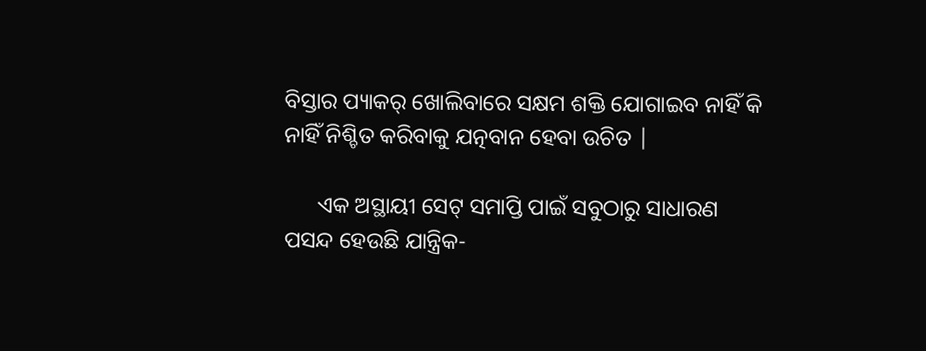ବିସ୍ତାର ପ୍ୟାକର୍ ଖୋଲିବାରେ ସକ୍ଷମ ଶକ୍ତି ଯୋଗାଇବ ନାହିଁ କି ନାହିଁ ନିଶ୍ଚିତ କରିବାକୁ ଯତ୍ନବାନ ହେବା ଉଚିତ |

      ଏକ ଅସ୍ଥାୟୀ ସେଟ୍ ସମାପ୍ତି ପାଇଁ ସବୁଠାରୁ ସାଧାରଣ ପସନ୍ଦ ହେଉଛି ଯାନ୍ତ୍ରିକ-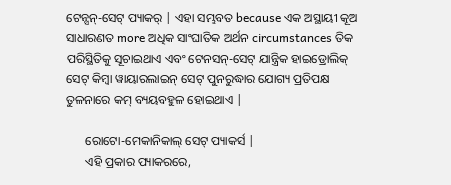ଟେନ୍ସନ୍-ସେଟ୍ ପ୍ୟାକର୍ | ଏହା ସମ୍ଭବତ because ଏକ ଅସ୍ଥାୟୀ କୂଅ ସାଧାରଣତ more ଅଧିକ ସାଂଘାତିକ ଅର୍ଥନ circumstances ତିକ ପରିସ୍ଥିତିକୁ ସୂଚାଇଥାଏ ଏବଂ ଟେନସନ୍-ସେଟ୍ ଯାନ୍ତ୍ରିକ ହାଇଡ୍ରୋଲିକ୍ ସେଟ୍ କିମ୍ବା ୱାୟାରଲାଇନ୍ ସେଟ୍ ପୁନରୁଦ୍ଧାର ଯୋଗ୍ୟ ପ୍ରତିପକ୍ଷ ତୁଳନାରେ କମ୍ ବ୍ୟୟବହୁଳ ହୋଇଥାଏ |

      ରୋଟୋ-ମେକାନିକାଲ୍ ସେଟ୍ ପ୍ୟାକର୍ସ |
      ଏହି ପ୍ରକାର ପ୍ୟାକରରେ,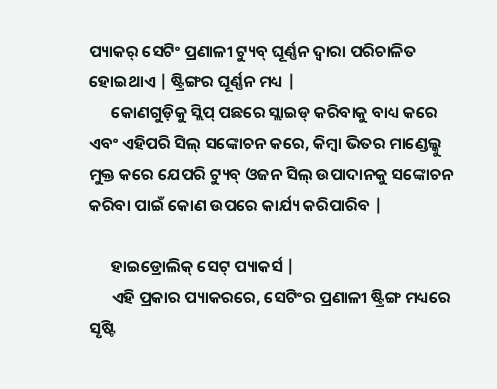ପ୍ୟାକର୍ ସେଟିଂ ପ୍ରଣାଳୀ ଟ୍ୟୁବ୍ ଘୂର୍ଣ୍ଣନ ଦ୍ୱାରା ପରିଚାଳିତ ହୋଇଥାଏ | ଷ୍ଟ୍ରିଙ୍ଗର ଘୂର୍ଣ୍ଣନ ମଧ୍ୟ |
      କୋଣଗୁଡ଼ିକୁ ସ୍ଲିପ୍ ପଛରେ ସ୍ଲାଇଡ୍ କରିବାକୁ ବାଧ୍ୟ କରେ ଏବଂ ଏହିପରି ସିଲ୍ ସଙ୍କୋଚନ କରେ, କିମ୍ବା ଭିତର ମାଣ୍ଡେଲ୍କୁ ମୁକ୍ତ କରେ ଯେପରି ଟ୍ୟୁବ୍ ଓଜନ ସିଲ୍ ଉପାଦାନକୁ ସଙ୍କୋଚନ କରିବା ପାଇଁ କୋଣ ଉପରେ କାର୍ଯ୍ୟ କରିପାରିବ |

      ହାଇଡ୍ରୋଲିକ୍ ସେଟ୍ ପ୍ୟାକର୍ସ |
      ଏହି ପ୍ରକାର ପ୍ୟାକରରେ, ସେଟିଂର ପ୍ରଣାଳୀ ଷ୍ଟ୍ରିଙ୍ଗ ମଧ୍ୟରେ ସୃଷ୍ଟି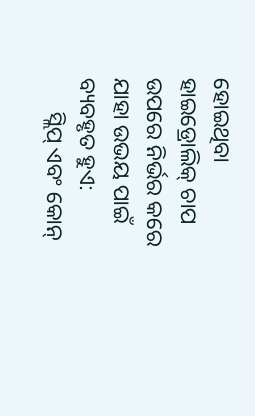ହୋଇଥିବା ହାଇଡ୍ରୋଲିକ୍ ଚାପ ଉପରେ ନିର୍ଭର କରେ ଯାହା ଉଭୟ ପାଇଁ ବ୍ୟବହୃତ ହୁଏ:
      ସ୍ଲିପ୍ ଏବଂ କୋନ୍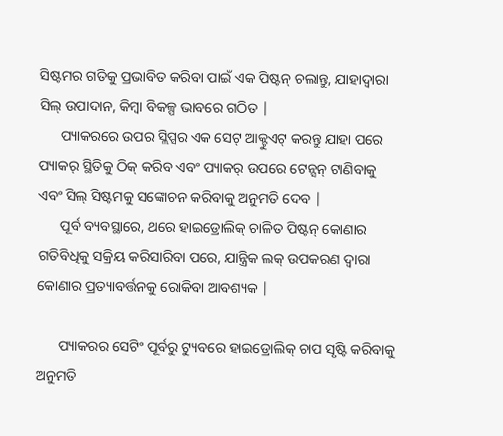ସିଷ୍ଟମର ଗତିକୁ ପ୍ରଭାବିତ କରିବା ପାଇଁ ଏକ ପିଷ୍ଟନ୍ ଚଲାନ୍ତୁ, ଯାହାଦ୍ୱାରା ସିଲ୍ ଉପାଦାନ, କିମ୍ବା ବିକଳ୍ପ ଭାବରେ ଗଠିତ |
      ପ୍ୟାକରରେ ଉପର ସ୍ଲିପ୍ସର ଏକ ସେଟ୍ ଆକ୍ଟୁଏଟ୍ କରନ୍ତୁ ଯାହା ପରେ ପ୍ୟାକର୍ ସ୍ଥିତିକୁ ଠିକ୍ କରିବ ଏବଂ ପ୍ୟାକର୍ ଉପରେ ଟେନ୍ସନ୍ ଟାଣିବାକୁ ଏବଂ ସିଲ୍ ସିଷ୍ଟମକୁ ସଙ୍କୋଚନ କରିବାକୁ ଅନୁମତି ଦେବ |
      ପୂର୍ବ ବ୍ୟବସ୍ଥାରେ, ଥରେ ହାଇଡ୍ରୋଲିକ୍ ଚାଳିତ ପିଷ୍ଟନ୍ କୋଣାର ଗତିବିଧିକୁ ସକ୍ରିୟ କରିସାରିବା ପରେ, ଯାନ୍ତ୍ରିକ ଲକ୍ ଉପକରଣ ଦ୍ୱାରା କୋଣାର ପ୍ରତ୍ୟାବର୍ତ୍ତନକୁ ରୋକିବା ଆବଶ୍ୟକ |

      ପ୍ୟାକରର ସେଟିଂ ପୂର୍ବରୁ ଟ୍ୟୁବରେ ହାଇଡ୍ରୋଲିକ୍ ଚାପ ସୃଷ୍ଟି କରିବାକୁ ଅନୁମତି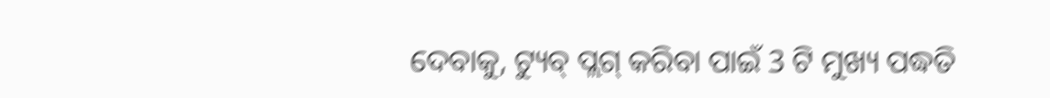ଦେବାକୁ, ଟ୍ୟୁବ୍ ପ୍ଲଗ୍ କରିବା ପାଇଁ 3 ଟି ମୁଖ୍ୟ ପଦ୍ଧତି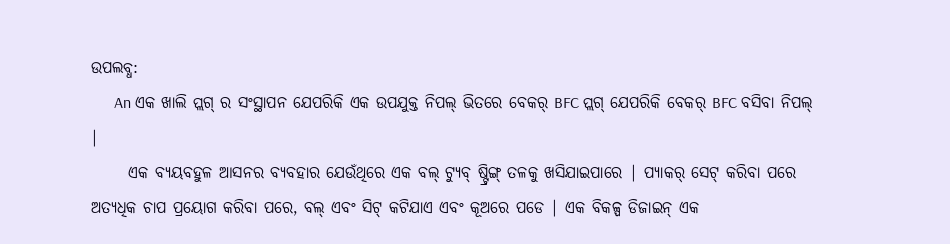ଉପଲବ୍ଧ:
      An ଏକ ଖାଲି ପ୍ଲଗ୍ ର ସଂସ୍ଥାପନ ଯେପରିକି ଏକ ଉପଯୁକ୍ତ ନିପଲ୍ ଭିତରେ ବେକର୍ BFC ପ୍ଲଗ୍ ଯେପରିକି ବେକର୍ BFC ବସିବା ନିପଲ୍ |
      ଏକ ବ୍ୟୟବହୁଳ ଆସନର ବ୍ୟବହାର ଯେଉଁଥିରେ ଏକ ବଲ୍ ଟ୍ୟୁବ୍ ଷ୍ଟ୍ରିଙ୍ଗ୍ ତଳକୁ ଖସିଯାଇପାରେ | ପ୍ୟାକର୍ ସେଟ୍ କରିବା ପରେ ଅତ୍ୟଧିକ ଚାପ ପ୍ରୟୋଗ କରିବା ପରେ, ବଲ୍ ଏବଂ ସିଟ୍ କଟିଯାଏ ଏବଂ କୂଅରେ ପଡେ | ଏକ ବିକଳ୍ପ ଡିଜାଇନ୍ ଏକ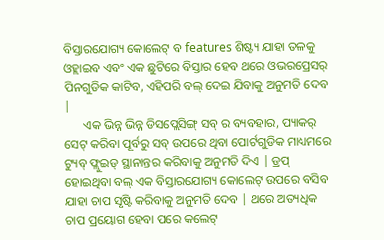ବିସ୍ତାରଯୋଗ୍ୟ କୋଲେଟ୍ ବ features ଶିଷ୍ଟ୍ୟ ଯାହା ତଳକୁ ଓହ୍ଲାଇବ ଏବଂ ଏକ ଛୁଟିରେ ବିସ୍ତାର ହେବ ଥରେ ଓଭରପ୍ରେସର୍ ପିନଗୁଡିକ କାଟିବ, ଏହିପରି ବଲ୍ ଦେଇ ଯିବାକୁ ଅନୁମତି ଦେବ |
      ଏକ ଭିନ୍ନ ଭିନ୍ନ ଡିସପ୍ଲେସିଙ୍ଗ୍ ସବ୍ ର ବ୍ୟବହାର, ପ୍ୟାକର୍ ସେଟ୍ କରିବା ପୂର୍ବରୁ ସବ୍ ଉପରେ ଥିବା ପୋର୍ଟଗୁଡିକ ମାଧ୍ୟମରେ ଟ୍ୟୁବ୍ ଫ୍ଲୁଇଡ୍ ସ୍ଥାନାନ୍ତର କରିବାକୁ ଅନୁମତି ଦିଏ | ଡ୍ରପ୍ ହୋଇଥିବା ବଲ୍ ଏକ ବିସ୍ତାରଯୋଗ୍ୟ କୋଲେଟ୍ ଉପରେ ବସିବ ଯାହା ଚାପ ସୃଷ୍ଟି କରିବାକୁ ଅନୁମତି ଦେବ | ଥରେ ଅତ୍ୟଧିକ ଚାପ ପ୍ରୟୋଗ ହେବା ପରେ କଲେଟ୍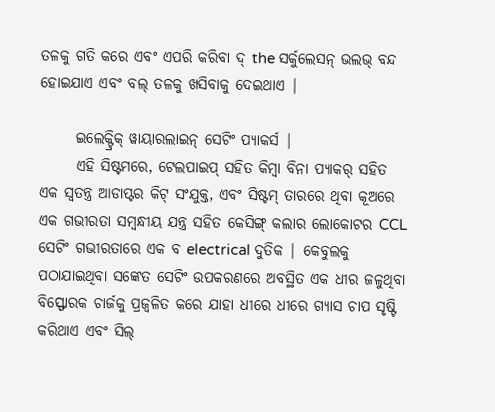ତଳକୁ ଗତି କରେ ଏବଂ ଏପରି କରିବା ଦ୍ the ସର୍କୁଲେସନ୍ ଭଲଭ୍ ବନ୍ଦ ହୋଇଯାଏ ଏବଂ ବଲ୍ ତଳକୁ ଖସିବାକୁ ଦେଇଥାଏ |

      ଇଲେକ୍ଟ୍ରିକ୍ ୱାୟାରଲାଇନ୍ ସେଟିଂ ପ୍ୟାକର୍ସ |
      ଏହି ସିଷ୍ଟମରେ, ଟେଲପାଇପ୍ ସହିତ କିମ୍ବା ବିନା ପ୍ୟାକର୍ ସହିତ ଏକ ସ୍ୱତନ୍ତ୍ର ଆଡାପ୍ଟର କିଟ୍ ସଂଯୁକ୍ତ, ଏବଂ ସିଷ୍ଟମ୍ ତାରରେ ଥିବା କୂଅରେ ଏକ ଗଭୀରତା ସମ୍ବନ୍ଧୀୟ ଯନ୍ତ୍ର ସହିତ କେସିଙ୍ଗ୍ କଲାର ଲୋକୋଟର CCL ସେଟିଂ ଗଭୀରତାରେ ଏକ ବ electrical ଦୁତିକ | କେବୁଲକୁ ପଠାଯାଇଥିବା ସଙ୍କେତ ସେଟିଂ ଉପକରଣରେ ଅବସ୍ଥିତ ଏକ ଧୀର ଜଳୁଥିବା ବିସ୍ଫୋରକ ଚାର୍ଜକୁ ପ୍ରଜ୍ୱଳିତ କରେ ଯାହା ଧୀରେ ଧୀରେ ଗ୍ୟାସ ଚାପ ସୃଷ୍ଟି କରିଥାଏ ଏବଂ ସିଲ୍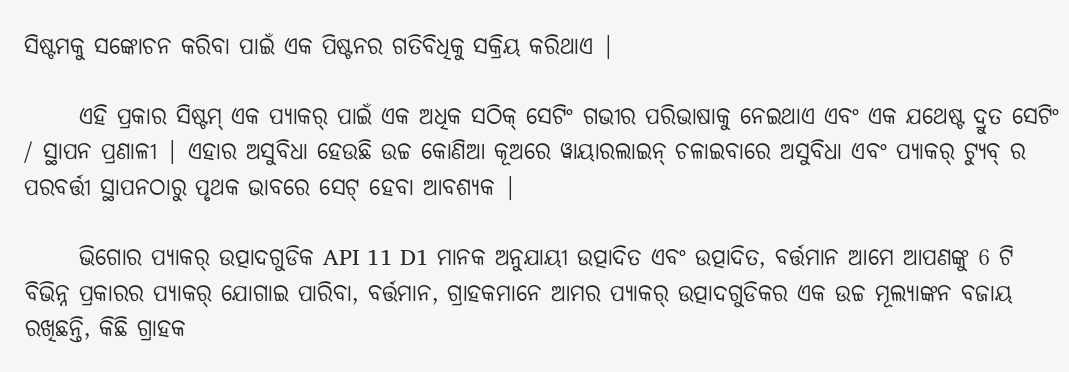ସିଷ୍ଟମକୁ ସଙ୍କୋଚନ କରିବା ପାଇଁ ଏକ ପିଷ୍ଟନର ଗତିବିଧିକୁ ସକ୍ରିୟ କରିଥାଏ |

      ଏହି ପ୍ରକାର ସିଷ୍ଟମ୍ ଏକ ପ୍ୟାକର୍ ପାଇଁ ଏକ ଅଧିକ ସଠିକ୍ ସେଟିଂ ଗଭୀର ପରିଭାଷାକୁ ନେଇଥାଏ ଏବଂ ଏକ ଯଥେଷ୍ଟ ଦ୍ରୁତ ସେଟିଂ / ସ୍ଥାପନ ପ୍ରଣାଳୀ | ଏହାର ଅସୁବିଧା ହେଉଛି ଉଚ୍ଚ କୋଣିଆ କୂଅରେ ୱାୟାରଲାଇନ୍ ଚଳାଇବାରେ ଅସୁବିଧା ଏବଂ ପ୍ୟାକର୍ ଟ୍ୟୁବ୍ ର ପରବର୍ତ୍ତୀ ସ୍ଥାପନଠାରୁ ପୃଥକ ଭାବରେ ସେଟ୍ ହେବା ଆବଶ୍ୟକ |

      ଭିଗୋର ପ୍ୟାକର୍ ଉତ୍ପାଦଗୁଡିକ API 11 D1 ମାନକ ଅନୁଯାୟୀ ଉତ୍ପାଦିତ ଏବଂ ଉତ୍ପାଦିତ, ବର୍ତ୍ତମାନ ଆମେ ଆପଣଙ୍କୁ 6 ଟି ବିଭିନ୍ନ ପ୍ରକାରର ପ୍ୟାକର୍ ଯୋଗାଇ ପାରିବା, ବର୍ତ୍ତମାନ, ଗ୍ରାହକମାନେ ଆମର ପ୍ୟାକର୍ ଉତ୍ପାଦଗୁଡିକର ଏକ ଉଚ୍ଚ ମୂଲ୍ୟାଙ୍କନ ବଜାୟ ରଖିଛନ୍ତି, କିଛି ଗ୍ରାହକ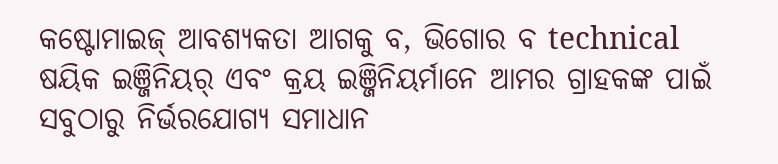କଷ୍ଟୋମାଇଜ୍ ଆବଶ୍ୟକତା ଆଗକୁ ବ, ଭିଗୋର ବ technical ଷୟିକ ଇଞ୍ଜିନିୟର୍ ଏବଂ କ୍ରୟ ଇଞ୍ଜିନିୟର୍ମାନେ ଆମର ଗ୍ରାହକଙ୍କ ପାଇଁ ସବୁଠାରୁ ନିର୍ଭରଯୋଗ୍ୟ ସମାଧାନ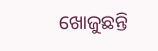ଖୋଜୁଛନ୍ତି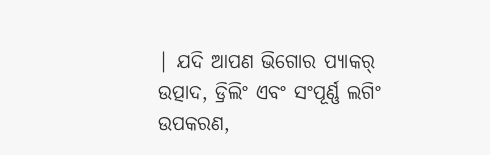| ଯଦି ଆପଣ ଭିଗୋର ପ୍ୟାକର୍ ଉତ୍ପାଦ, ଡ୍ରିଲିଂ ଏବଂ ସଂପୂର୍ଣ୍ଣ ଲଗିଂ ଉପକରଣ,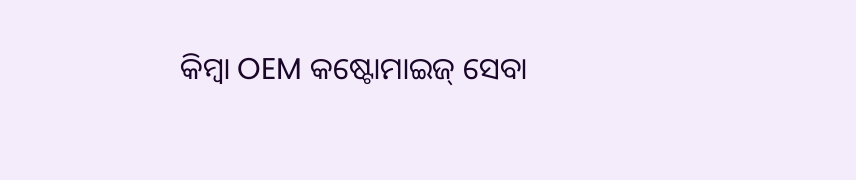କିମ୍ବା OEM କଷ୍ଟୋମାଇଜ୍ ସେବା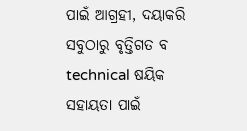ପାଇଁ ଆଗ୍ରହୀ, ଦୟାକରି ସବୁଠାରୁ ବୃତ୍ତିଗତ ବ technical ଷୟିକ ସହାୟତା ପାଇଁ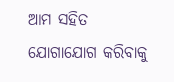ଆମ ସହିତ ଯୋଗାଯୋଗ କରିବାକୁ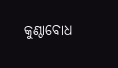କୁଣ୍ଠାବୋଧ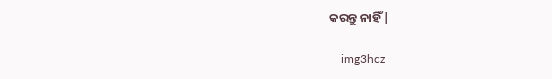କରନ୍ତୁ ନାହିଁ |

    img3hcz